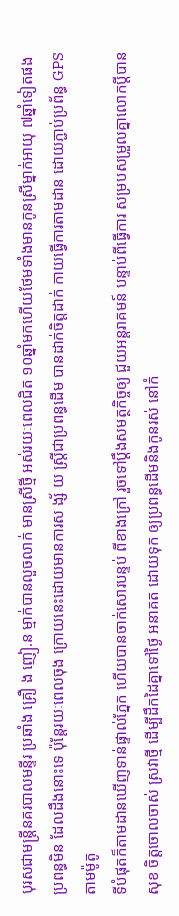បុរសជាមន្ត្រីនគរបាលមន្ទីរ ប្រឆាំង គ្រឿ ង ញៀ.ន ម្មាក់បានលួចលាក់ មានស្រីថ្មី អស់រយៈពេលជិត ១០ឆ្នាំមកហើយថែមទាំងមានកូនស្រីម្នាក់អាយុ ៧ឆ្នាំទៀតផង ប្រពន្ធមិន ដែលដឹងនោះទេ ប៉ុន្តែរយៈពេលចុង ក្រោយនេះដោយមានការស ង្ស័ យ ស្ត្រីជាប្រពន្ធដើម បានដាក់ចិត្តដាក់ កាយធ្វើការតាមដាន ដោយភ្ជាប់ប្រព័ន្ធ GPS តាមម៉ូតូ
ទីបំផុតក៏តាមដានឃើញទាន់ផ្ទាល់ភ្នែក ហើយបានចាក់សោរបន្ទប់ ពីខាងក្រៅ រួចទៅប្ដឹងសមត្ថកិច្ចឲ្យ ជួយអន្តរាគមន៍ បន្ទាប់ពីធ្វើការ សម្របសម្រួលគ្នាលោកប្ដីបានសុខ ចិត្តចោលចាស់ ស្រវាថ្មី ដើម្បីដឹកដៃគ្នាទៅថ្ងៃ អនាគត ដោយទុក ឲ្យប្រពន្ធដើមនិងកូនរស់ នៅកំ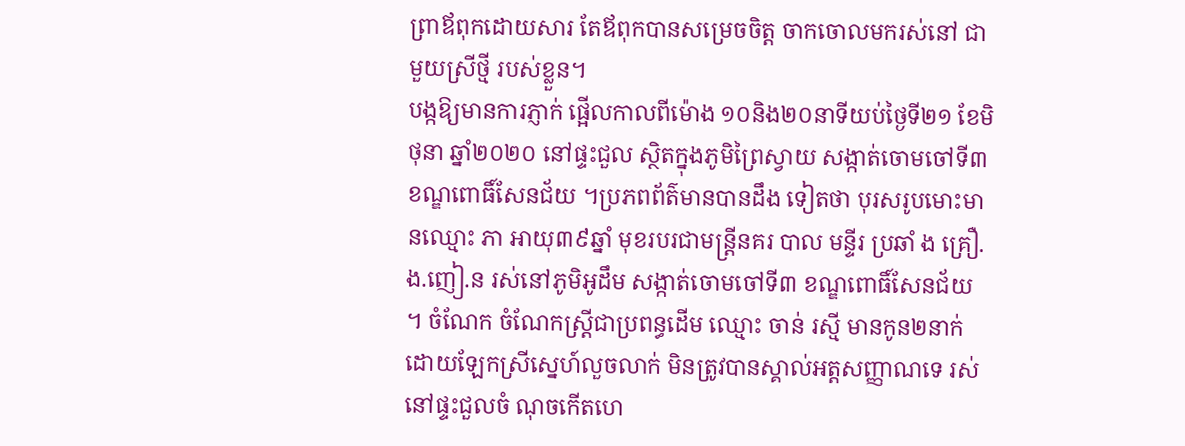ព្រាឪពុកដោយសារ តែឪពុកបានសម្រេចចិត្ត ចាកចោលមករស់នៅ ជាមួយស្រីថ្មី របស់ខ្លួន។
បង្កឱ្យមានការភ្ញាក់ ផ្អើលកាលពីម៉ោង ១០និង២០នាទីយប់ថ្ងៃទី២១ ខែមិថុនា ឆ្នាំ២០២០ នៅផ្ទះជួល ស្ថិតក្នុងភូមិព្រៃស្វាយ សង្កាត់ចោមចៅទី៣ ខណ្ឌពោធិ៍សែនជ័យ ។ប្រភពព័ត៌មានបានដឹង ទៀតថា បុរសរូបមោះមានឈ្មោះ ភា អាយុ៣៩ឆ្នាំ មុខរបរជាមន្ត្រីនគរ បាល មន្ទីរ ប្រឆាំ ង គ្រឿ.ង.ញៀ.ន រស់នៅភូមិអូដឹម សង្កាត់ចោមចៅទី៣ ខណ្ឌពោធិ៍សែនជ័យ ។ ចំណែក ចំណែកស្ត្រីជាប្រពន្ធដើម ឈ្មោះ ចាន់ រស្មី មានកូន២នាក់ ដោយឡែកស្រីស្នេហ៍លួចលាក់ មិនត្រូវបានស្គាល់អត្តសញ្ញាណទេ រស់នៅផ្ទះជួលចំ ណុចកើតហេ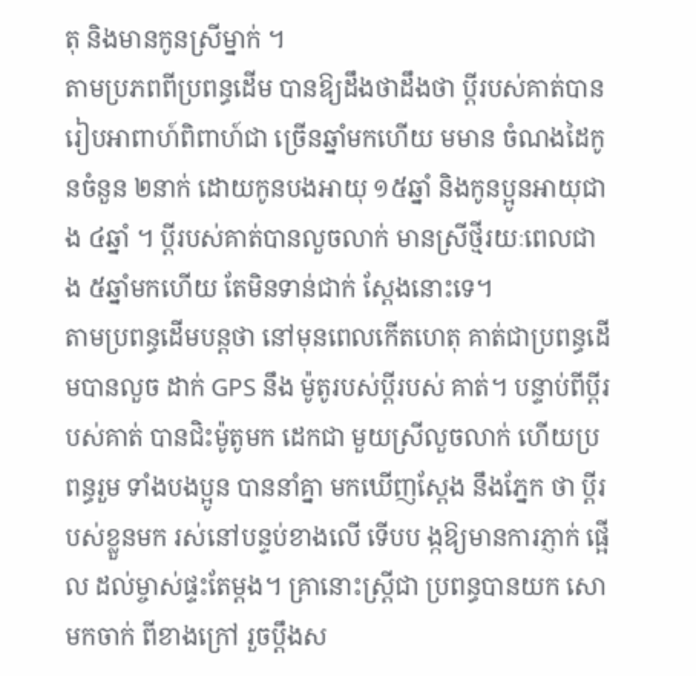តុ និងមានកូនស្រីម្នាក់ ។
តាមប្រភពពីប្រពន្ធដើម បានឱ្យដឹងថាដឹងថា ប្តីរបស់គាត់បានរៀបអាពាហ៍ពិពាហ៍ជា ច្រើនឆ្នាំមកហើយ មមាន ចំណងដៃកូនចំនួន ២នាក់ ដោយកូនបងអាយុ ១៥ឆ្នាំ និងកូនប្អូនអាយុជាង ៤ឆ្នាំ ។ ប្តីរបស់គាត់បានលួចលាក់ មានស្រីថ្មីរយៈពេលជាង ៥ឆ្នាំមកហើយ តែមិនទាន់ជាក់ ស្ដែងនោះទេ។
តាមប្រពន្ធដើមបន្តថា នៅមុនពេលកើតហេតុ គាត់ជាប្រពន្ធដើមបានលួច ដាក់ GPS នឹង ម៉ូតូរបស់ប្តីរបស់ គាត់។ បន្ទាប់ពីប្តីរបស់គាត់ បានជិះម៉ូតូមក ដេកជា មួយស្រីលួចលាក់ ហើយប្រពន្ធរួម ទាំងបងប្អូន បាននាំគ្នា មកឃើញស្តែង នឹងភ្នែក ថា ប្តីរបស់ខ្លួនមក រស់នៅបន្ទប់ខាងលើ ទើបប ង្កឱ្យមានការភ្ញាក់ ផ្អើល ដល់ម្ចាស់ផ្ទះតែម្តង។ គ្រានោះស្ត្រីជា ប្រពន្ធបានយក សោមកចាក់ ពីខាងក្រៅ រួចប្តឹងស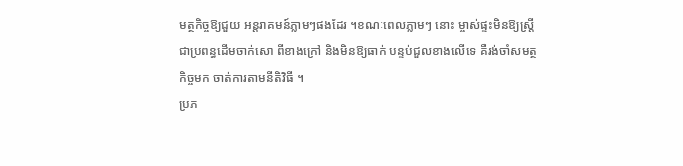មត្ថកិច្ចឱ្យជួយ អន្តរាគមន៍ភ្លាមៗផងដែរ ។ខណៈពេលភ្លាមៗ នោះ ម្ចាស់ផ្ទះមិនឱ្យស្ត្រីជាប្រពន្ធដើមចាក់សោ ពីខាងក្រៅ និងមិនឱ្យធាក់ បន្ទប់ជួលខាងលើទេ គឺរង់ចាំសមត្ថកិច្ចមក ចាត់ការតាមនីតិវិធី ។
ប្រភ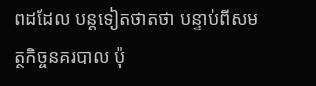ពដដែល បន្តទៀតថាតថា បន្ទាប់ពីសមត្ថកិច្ចនគរបាល ប៉ុ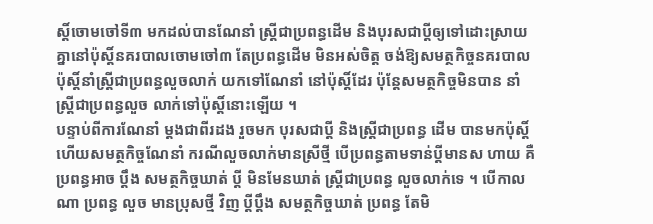ស្តិ៍ចោមចៅទី៣ មកដល់បានណែនាំ ស្ត្រីជាប្រពន្ធដើម និងបុរសជាប្តីឲ្យទៅដោះស្រាយគ្នានៅប៉ុស្តិ៍នគរបាលចោមចៅ៣ តែប្រពន្ធដើម មិនអស់ចិត្ត ចង់ឱ្យសមត្ថកិច្ចនគរបាល ប៉ុស្តិ៍នាំស្ត្រីជាប្រពន្ធលួចលាក់ យកទៅណែនាំ នៅប៉ុស្តិ៍ដែរ ប៉ុន្តែសមត្ថកិច្ចមិនបាន នាំស្ត្រីជាប្រពន្ធលួច លាក់ទៅប៉ុស្តិ៍នោះឡើយ ។
បន្ទាប់ពីការណែនាំ ម្តងជាពីរដង រួចមក បុរសជាប្តី និងស្ត្រីជាប្រពន្ធ ដើម បានមកប៉ុស្តិ៍ ហើយសមត្ថកិច្ចណែនាំ ករណីលួចលាក់មានស្រីថ្មី បើប្រពន្ធតាមទាន់ប្តីមានស ហាយ គឺប្រពន្ធអាច ប្តឹង សមត្ថកិច្ចឃាត់ ប្តី មិនមែនឃាត់ ស្ត្រីជាប្រពន្ធ លួចលាក់ទេ ។ បើកាលណា ប្រពន្ធ លួច មានប្រុសថ្មី វិញ ប្តីប្តឹង សមត្ថកិច្ចឃាត់ ប្រពន្ធ តែមិ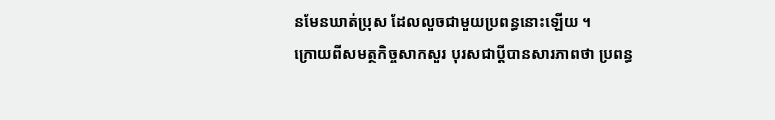នមែនឃាត់ប្រុស ដែលលួចជាមួយប្រពន្ធនោះឡើយ ។
ក្រោយពីសមត្ថកិច្ចសាកសួរ បុរសជាប្តីបានសារភាពថា ប្រពន្ធ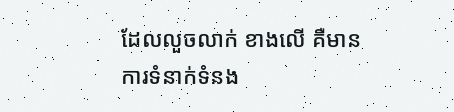ដែលលួចលាក់ ខាងលើ គឺមានការទំនាក់ទំនង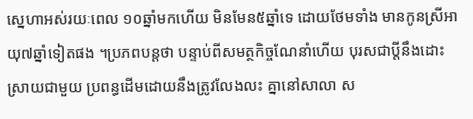ស្នេហាអស់រយៈពេល ១០ឆ្នាំមកហើយ មិនមែន៥ឆ្នាំទេ ដោយថែមទាំង មានកូនស្រីអាយុ៧ឆ្នាំទៀតផង ។ប្រភពបន្តថា បន្ទាប់ពីសមត្ថកិច្ចណែនាំហើយ បុរសជាប្តីនឹងដោះស្រាយជាមួយ ប្រពន្ធដើមដោយនឹងត្រូវលែងលះ គ្នានៅសាលា ស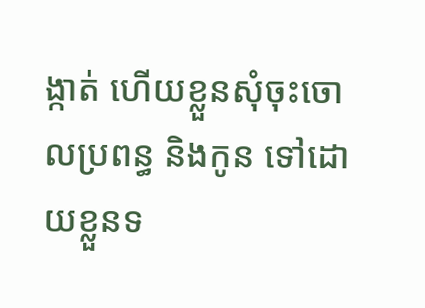ង្កាត់ ហើយខ្លួនសុំចុះចោលប្រពន្ធ និងកូន ទៅដោយខ្លួនទ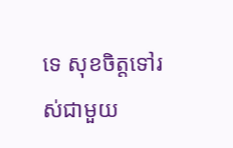ទេ សុខចិត្តទៅរ ស់ជាមួយ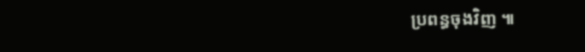ប្រពន្ធចុងវិញ ៕